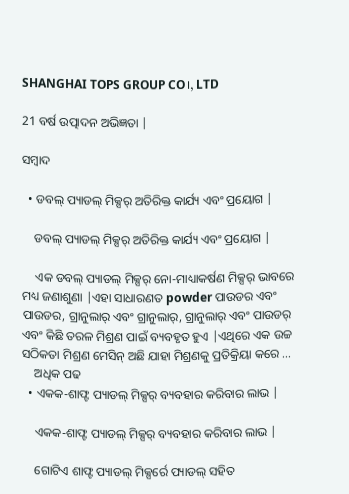SHANGHAI TOPS GROUP CO।, LTD

21 ବର୍ଷ ଉତ୍ପାଦନ ଅଭିଜ୍ଞତା |

ସମ୍ବାଦ

  • ଡବଲ୍ ପ୍ୟାଡଲ୍ ମିକ୍ସର୍ ଅତିରିକ୍ତ କାର୍ଯ୍ୟ ଏବଂ ପ୍ରୟୋଗ |

    ଡବଲ୍ ପ୍ୟାଡଲ୍ ମିକ୍ସର୍ ଅତିରିକ୍ତ କାର୍ଯ୍ୟ ଏବଂ ପ୍ରୟୋଗ |

    ଏକ ଡବଲ୍ ପ୍ୟାଡଲ୍ ମିକ୍ସର୍ ନୋ-ମାଧ୍ୟାକର୍ଷଣ ମିକ୍ସର୍ ଭାବରେ ମଧ୍ୟ ଜଣାଶୁଣା |ଏହା ସାଧାରଣତ powder ପାଉଡର ଏବଂ ପାଉଡର, ଗ୍ରାନୁଲାର୍ ଏବଂ ଗ୍ରାନୁଲାର୍, ଗ୍ରାନୁଲାର୍ ଏବଂ ପାଉଡର୍ ଏବଂ କିଛି ତରଳ ମିଶ୍ରଣ ପାଇଁ ବ୍ୟବହୃତ ହୁଏ |ଏଥିରେ ଏକ ଉଚ୍ଚ ସଠିକତା ମିଶ୍ରଣ ମେସିନ୍ ଅଛି ଯାହା ମିଶ୍ରଣକୁ ପ୍ରତିକ୍ରିୟା କରେ ...
    ଅଧିକ ପଢ
  • ଏକକ-ଶାଫ୍ଟ ପ୍ୟାଡଲ୍ ମିକ୍ସର୍ ବ୍ୟବହାର କରିବାର ଲାଭ |

    ଏକକ-ଶାଫ୍ଟ ପ୍ୟାଡଲ୍ ମିକ୍ସର୍ ବ୍ୟବହାର କରିବାର ଲାଭ |

    ଗୋଟିଏ ଶାଫ୍ଟ ପ୍ୟାଡଲ୍ ମିକ୍ସର୍ରେ ପ୍ୟାଡଲ୍ ସହିତ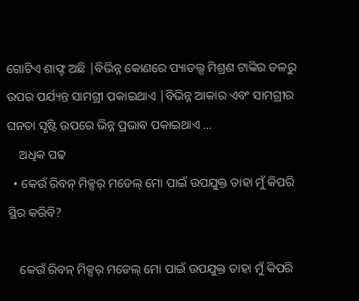ଗୋଟିଏ ଶାଫ୍ଟ ଅଛି |ବିଭିନ୍ନ କୋଣରେ ପ୍ୟାଡଲ୍ସ ମିଶ୍ରଣ ଟାଙ୍କିର ତଳରୁ ଉପର ପର୍ଯ୍ୟନ୍ତ ସାମଗ୍ରୀ ପକାଇଥାଏ |ବିଭିନ୍ନ ଆକାର ଏବଂ ସାମଗ୍ରୀର ଘନତା ସୃଷ୍ଟି ଉପରେ ଭିନ୍ନ ପ୍ରଭାବ ପକାଇଥାଏ ...
    ଅଧିକ ପଢ
  • କେଉଁ ରିବନ୍ ମିକ୍ସର୍ ମଡେଲ୍ ମୋ ପାଇଁ ଉପଯୁକ୍ତ ତାହା ମୁଁ କିପରି ସ୍ଥିର କରିବି?

    କେଉଁ ରିବନ୍ ମିକ୍ସର୍ ମଡେଲ୍ ମୋ ପାଇଁ ଉପଯୁକ୍ତ ତାହା ମୁଁ କିପରି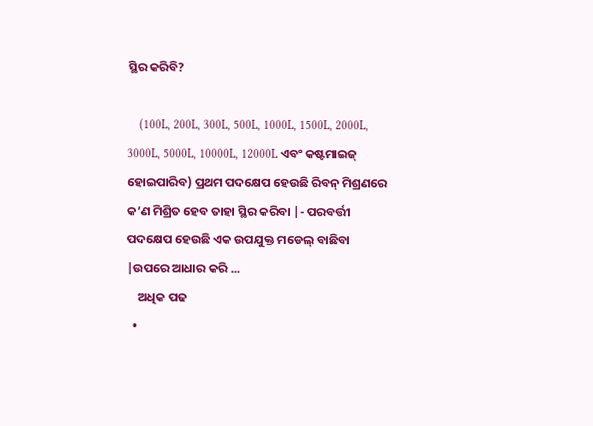ସ୍ଥିର କରିବି?

    (100L, 200L, 300L, 500L, 1000L, 1500L, 2000L, 3000L, 5000L, 10000L, 12000L ଏବଂ କଷ୍ଟମାଇଜ୍ ହୋଇପାରିବ) ପ୍ରଥମ ପଦକ୍ଷେପ ହେଉଛି ରିବନ୍ ମିଶ୍ରଣରେ କ’ଣ ମିଶ୍ରିତ ହେବ ତାହା ସ୍ଥିର କରିବା |- ପରବର୍ତ୍ତୀ ପଦକ୍ଷେପ ହେଉଛି ଏକ ଉପଯୁକ୍ତ ମଡେଲ୍ ବାଛିବା |ଉପରେ ଆଧାର କରି ...
    ଅଧିକ ପଢ
  •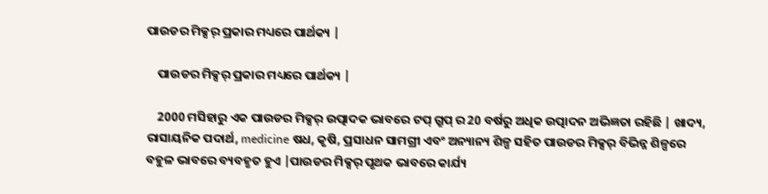ପାଉଡର ମିକ୍ସର୍ ପ୍ରକାର ମଧ୍ୟରେ ପାର୍ଥକ୍ୟ |

    ପାଉଡର ମିକ୍ସର୍ ପ୍ରକାର ମଧ୍ୟରେ ପାର୍ଥକ୍ୟ |

    2000 ମସିହାରୁ ଏକ ପାଉଡର ମିକ୍ସର୍ ଉତ୍ପାଦକ ଭାବରେ ଟପ୍ ଗ୍ରୁପ୍ ର 20 ବର୍ଷରୁ ଅଧିକ ଉତ୍ପାଦନ ଅଭିଜ୍ଞତା ରହିଛି | ଖାଦ୍ୟ, ରାସାୟନିକ ପଦାର୍ଥ, medicine ଷଧ, କୃଷି, ପ୍ରସାଧନ ସାମଗ୍ରୀ ଏବଂ ଅନ୍ୟାନ୍ୟ ଶିଳ୍ପ ସହିତ ପାଉଡର ମିକ୍ସର୍ ବିଭିନ୍ନ ଶିଳ୍ପରେ ବହୁଳ ଭାବରେ ବ୍ୟବହୃତ ହୁଏ |ପାଉଡର ମିକ୍ସର୍ ପୃଥକ ଭାବରେ କାର୍ଯ୍ୟ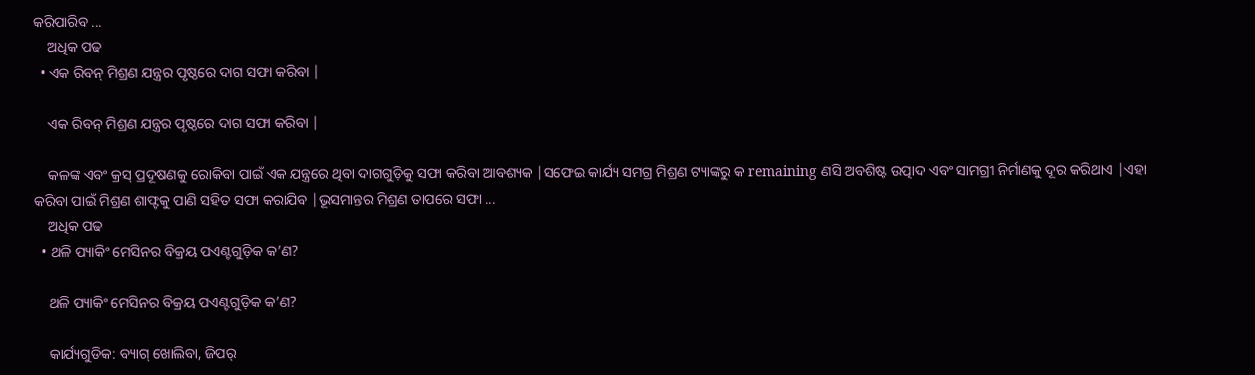କରିପାରିବ ...
    ଅଧିକ ପଢ
  • ଏକ ରିବନ୍ ମିଶ୍ରଣ ଯନ୍ତ୍ରର ପୃଷ୍ଠରେ ଦାଗ ସଫା କରିବା |

    ଏକ ରିବନ୍ ମିଶ୍ରଣ ଯନ୍ତ୍ରର ପୃଷ୍ଠରେ ଦାଗ ସଫା କରିବା |

    କଳଙ୍କ ଏବଂ କ୍ରସ୍ ପ୍ରଦୂଷଣକୁ ରୋକିବା ପାଇଁ ଏକ ଯନ୍ତ୍ରରେ ଥିବା ଦାଗଗୁଡ଼ିକୁ ସଫା କରିବା ଆବଶ୍ୟକ |ସଫେଇ କାର୍ଯ୍ୟ ସମଗ୍ର ମିଶ୍ରଣ ଟ୍ୟାଙ୍କରୁ କ remaining ଣସି ଅବଶିଷ୍ଟ ଉତ୍ପାଦ ଏବଂ ସାମଗ୍ରୀ ନିର୍ମାଣକୁ ଦୂର କରିଥାଏ |ଏହା କରିବା ପାଇଁ ମିଶ୍ରଣ ଶାଫ୍ଟକୁ ପାଣି ସହିତ ସଫା କରାଯିବ |ଭୂସମାନ୍ତର ମିଶ୍ରଣ ତାପରେ ସଫା ...
    ଅଧିକ ପଢ
  • ଥଳି ପ୍ୟାକିଂ ମେସିନର ବିକ୍ରୟ ପଏଣ୍ଟଗୁଡ଼ିକ କ’ଣ?

    ଥଳି ପ୍ୟାକିଂ ମେସିନର ବିକ୍ରୟ ପଏଣ୍ଟଗୁଡ଼ିକ କ’ଣ?

    କାର୍ଯ୍ୟଗୁଡିକ: ବ୍ୟାଗ୍ ଖୋଲିବା, ଜିପର୍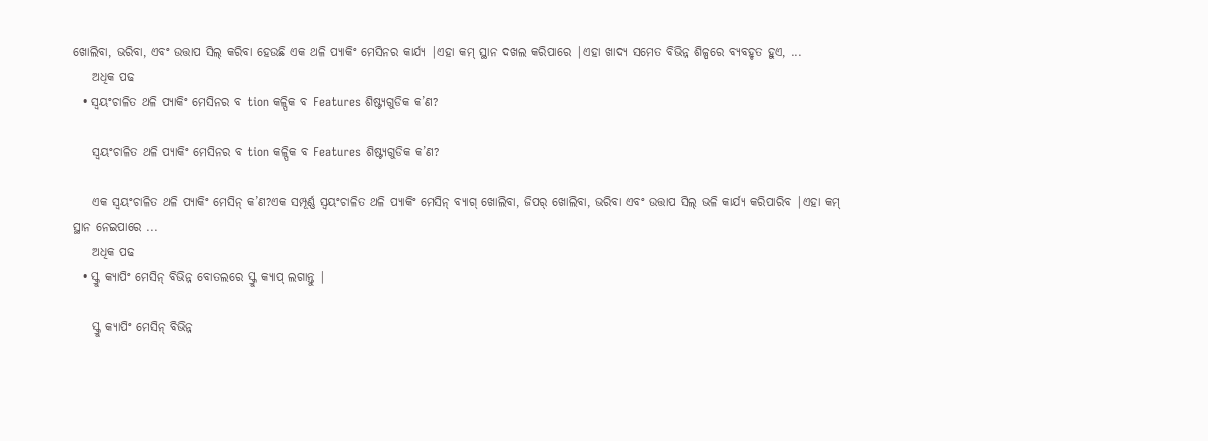ଖୋଲିବା, ଭରିବା, ଏବଂ ଉତ୍ତାପ ସିଲ୍ କରିବା ହେଉଛି ଏକ ଥଳି ପ୍ୟାକିଂ ମେସିନର କାର୍ଯ୍ୟ |ଏହା କମ୍ ସ୍ଥାନ ଦଖଲ କରିପାରେ |ଏହା ଖାଦ୍ୟ ସମେତ ବିଭିନ୍ନ ଶିଳ୍ପରେ ବ୍ୟବହୃତ ହୁଏ, ...
    ଅଧିକ ପଢ
  • ସ୍ୱୟଂଚାଳିତ ଥଳି ପ୍ୟାକିଂ ମେସିନର ବ tion କଳ୍ପିକ ବ Features ଶିଷ୍ଟ୍ୟଗୁଡିକ କ’ଣ?

    ସ୍ୱୟଂଚାଳିତ ଥଳି ପ୍ୟାକିଂ ମେସିନର ବ tion କଳ୍ପିକ ବ Features ଶିଷ୍ଟ୍ୟଗୁଡିକ କ’ଣ?

    ଏକ ସ୍ୱୟଂଚାଳିତ ଥଳି ପ୍ୟାକିଂ ମେସିନ୍ କ’ଣ?ଏକ ସମ୍ପୂର୍ଣ୍ଣ ସ୍ୱୟଂଚାଳିତ ଥଳି ପ୍ୟାକିଂ ମେସିନ୍ ବ୍ୟାଗ୍ ଖୋଲିବା, ଜିପର୍ ଖୋଲିବା, ଭରିବା ଏବଂ ଉତ୍ତାପ ସିଲ୍ ଭଳି କାର୍ଯ୍ୟ କରିପାରିବ |ଏହା କମ୍ ସ୍ଥାନ ନେଇପାରେ ...
    ଅଧିକ ପଢ
  • ସ୍କ୍ରୁ କ୍ୟାପିଂ ମେସିନ୍ ବିଭିନ୍ନ ବୋତଲରେ ସ୍କ୍ରୁ କ୍ୟାପ୍ ଲଗାନ୍ତୁ |

    ସ୍କ୍ରୁ କ୍ୟାପିଂ ମେସିନ୍ ବିଭିନ୍ନ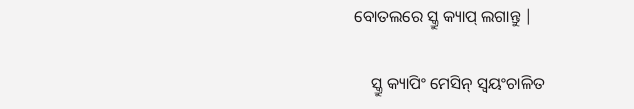ବୋତଲରେ ସ୍କ୍ରୁ କ୍ୟାପ୍ ଲଗାନ୍ତୁ |

    ସ୍କ୍ରୁ କ୍ୟାପିଂ ମେସିନ୍ ସ୍ୱୟଂଚାଳିତ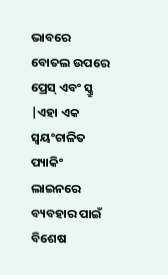ଭାବରେ ବୋତଲ ଉପରେ ପ୍ରେସ୍ ଏବଂ ସ୍କ୍ରୁ |ଏହା ଏକ ସ୍ୱୟଂଚାଳିତ ପ୍ୟାକିଂ ଲାଇନରେ ବ୍ୟବହାର ପାଇଁ ବିଶେଷ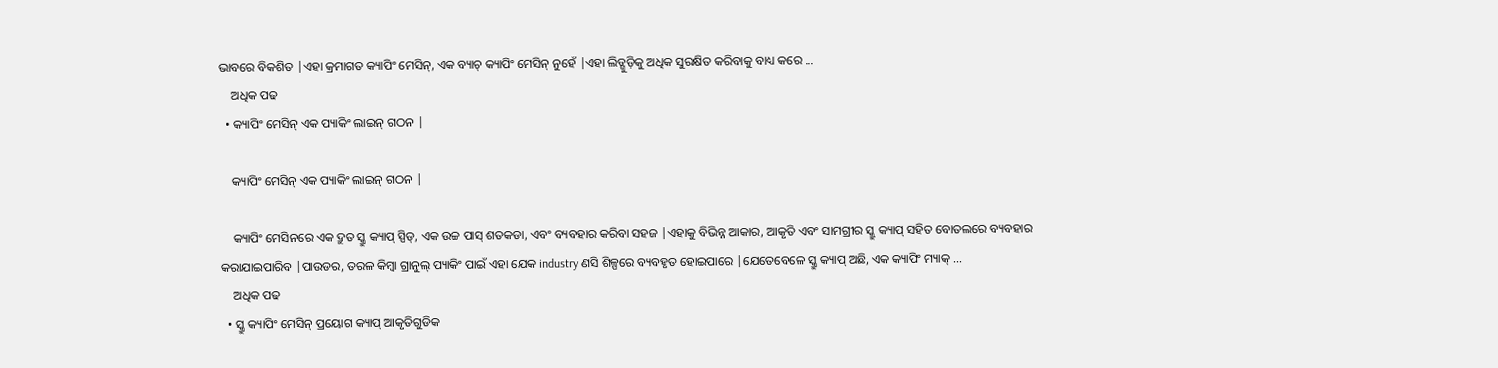ଭାବରେ ବିକଶିତ |ଏହା କ୍ରମାଗତ କ୍ୟାପିଂ ମେସିନ୍, ଏକ ବ୍ୟାଚ୍ କ୍ୟାପିଂ ମେସିନ୍ ନୁହେଁ |ଏହା ଲିଡ୍ଗୁଡ଼ିକୁ ଅଧିକ ସୁରକ୍ଷିତ କରିବାକୁ ବାଧ୍ୟ କରେ ...
    ଅଧିକ ପଢ
  • କ୍ୟାପିଂ ମେସିନ୍ ଏକ ପ୍ୟାକିଂ ଲାଇନ୍ ଗଠନ |

    କ୍ୟାପିଂ ମେସିନ୍ ଏକ ପ୍ୟାକିଂ ଲାଇନ୍ ଗଠନ |

    କ୍ୟାପିଂ ମେସିନରେ ଏକ ଦ୍ରୁତ ସ୍କ୍ରୁ କ୍ୟାପ୍ ସ୍ପିଡ୍, ଏକ ଉଚ୍ଚ ପାସ୍ ଶତକଡା, ଏବଂ ବ୍ୟବହାର କରିବା ସହଜ |ଏହାକୁ ବିଭିନ୍ନ ଆକାର, ଆକୃତି ଏବଂ ସାମଗ୍ରୀର ସ୍କ୍ରୁ କ୍ୟାପ୍ ସହିତ ବୋତଲରେ ବ୍ୟବହାର କରାଯାଇପାରିବ |ପାଉଡର, ତରଳ କିମ୍ବା ଗ୍ରାନୁଲ୍ ପ୍ୟାକିଂ ପାଇଁ ଏହା ଯେକ industry ଣସି ଶିଳ୍ପରେ ବ୍ୟବହୃତ ହୋଇପାରେ |ଯେତେବେଳେ ସ୍କ୍ରୁ କ୍ୟାପ୍ ଅଛି, ଏକ କ୍ୟାପିଂ ମ୍ୟାକ୍ ...
    ଅଧିକ ପଢ
  • ସ୍କ୍ରୁ କ୍ୟାପିଂ ମେସିନ୍ ପ୍ରୟୋଗ କ୍ୟାପ୍ ଆକୃତିଗୁଡିକ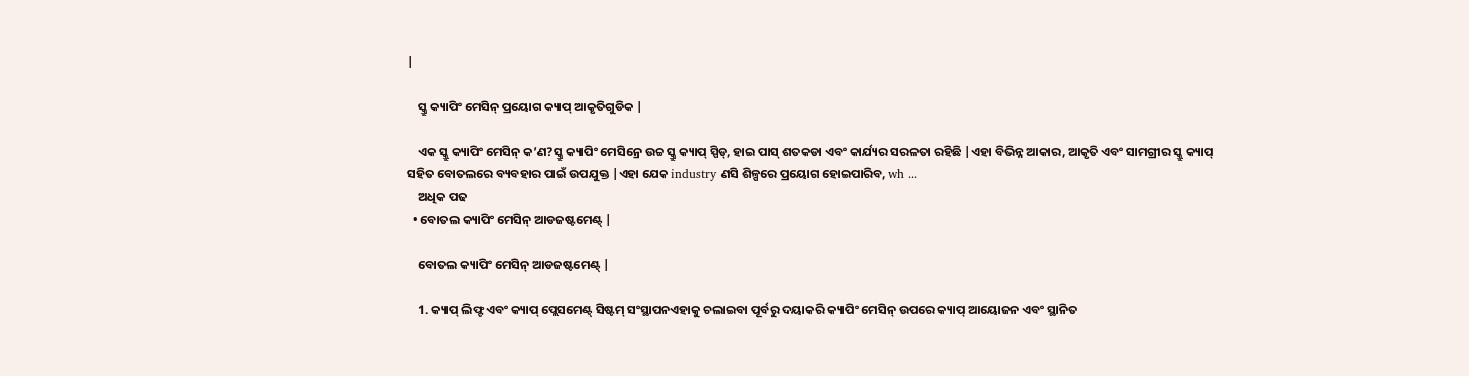|

    ସ୍କ୍ରୁ କ୍ୟାପିଂ ମେସିନ୍ ପ୍ରୟୋଗ କ୍ୟାପ୍ ଆକୃତିଗୁଡିକ |

    ଏକ ସ୍କ୍ରୁ କ୍ୟାପିଂ ମେସିନ୍ କ’ଣ?ସ୍କ୍ରୁ କ୍ୟାପିଂ ମେସିନ୍ରେ ଉଚ୍ଚ ସ୍କ୍ରୁ କ୍ୟାପ୍ ସ୍ପିଡ୍, ହାଇ ପାସ୍ ଶତକଡା ଏବଂ କାର୍ଯ୍ୟର ସରଳତା ରହିଛି |ଏହା ବିଭିନ୍ନ ଆକାର, ଆକୃତି ଏବଂ ସାମଗ୍ରୀର ସ୍କ୍ରୁ କ୍ୟାପ୍ ସହିତ ବୋତଲରେ ବ୍ୟବହାର ପାଇଁ ଉପଯୁକ୍ତ |ଏହା ଯେକ industry ଣସି ଶିଳ୍ପରେ ପ୍ରୟୋଗ ହୋଇପାରିବ, wh ...
    ଅଧିକ ପଢ
  • ବୋତଲ କ୍ୟାପିଂ ମେସିନ୍ ଆଡଜଷ୍ଟମେଣ୍ଟ୍ |

    ବୋତଲ କ୍ୟାପିଂ ମେସିନ୍ ଆଡଜଷ୍ଟମେଣ୍ଟ୍ |

    1. କ୍ୟାପ୍ ଲିଫ୍ଟ ଏବଂ କ୍ୟାପ୍ ପ୍ଲେସମେଣ୍ଟ୍ ସିଷ୍ଟମ୍ ସଂସ୍ଥାପନଏହାକୁ ଚଲାଇବା ପୂର୍ବରୁ ଦୟାକରି କ୍ୟାପିଂ ମେସିନ୍ ଉପରେ କ୍ୟାପ୍ ଆୟୋଜନ ଏବଂ ସ୍ଥାନିତ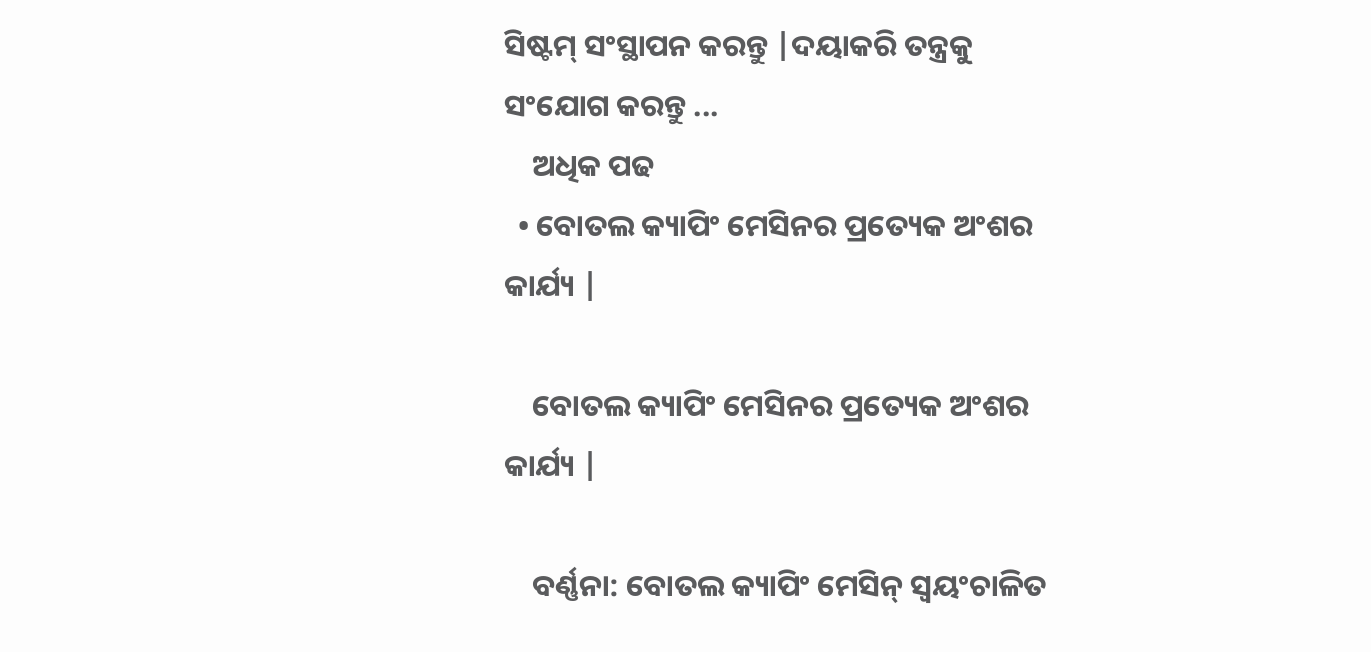ସିଷ୍ଟମ୍ ସଂସ୍ଥାପନ କରନ୍ତୁ |ଦୟାକରି ତନ୍ତ୍ରକୁ ସଂଯୋଗ କରନ୍ତୁ ...
    ଅଧିକ ପଢ
  • ବୋତଲ କ୍ୟାପିଂ ମେସିନର ପ୍ରତ୍ୟେକ ଅଂଶର କାର୍ଯ୍ୟ |

    ବୋତଲ କ୍ୟାପିଂ ମେସିନର ପ୍ରତ୍ୟେକ ଅଂଶର କାର୍ଯ୍ୟ |

    ବର୍ଣ୍ଣନା: ବୋତଲ କ୍ୟାପିଂ ମେସିନ୍ ସ୍ୱୟଂଚାଳିତ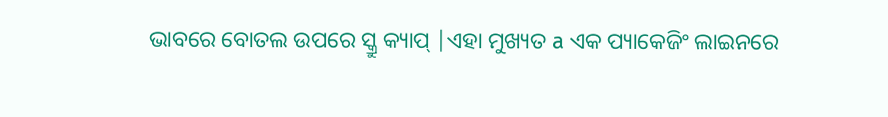ଭାବରେ ବୋତଲ ଉପରେ ସ୍କ୍ରୁ କ୍ୟାପ୍ |ଏହା ମୁଖ୍ୟତ a ଏକ ପ୍ୟାକେଜିଂ ଲାଇନରେ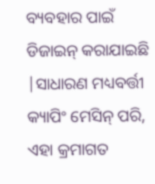ବ୍ୟବହାର ପାଇଁ ଡିଜାଇନ୍ କରାଯାଇଛି |ସାଧାରଣ ମଧ୍ୟବର୍ତ୍ତୀ କ୍ୟାପିଂ ମେସିନ୍ ପରି, ଏହା କ୍ରମାଗତ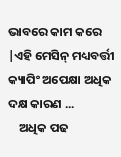ଭାବରେ କାମ କରେ |ଏହି ମେସିନ୍ ମଧ୍ୟବର୍ତ୍ତୀ କ୍ୟାପିଂ ଅପେକ୍ଷା ଅଧିକ ଦକ୍ଷ କାରଣ ...
    ଅଧିକ ପଢ